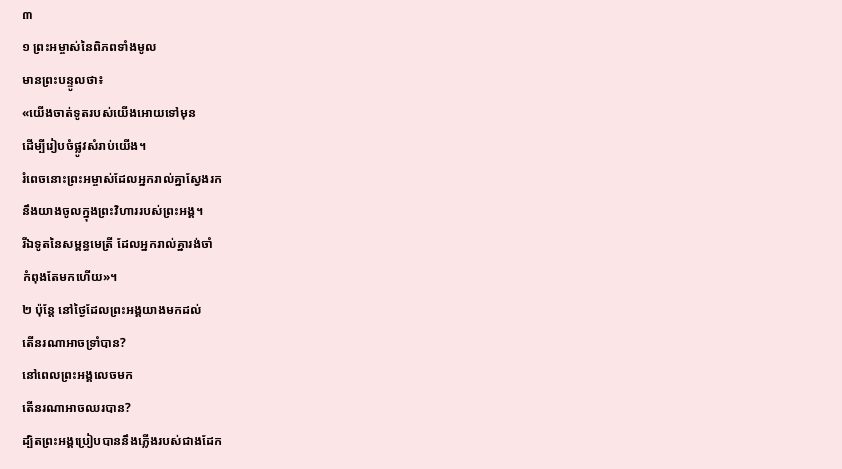៣
១ ព្រះអម្ចាស់នៃពិភពទាំងមូល
មានព្រះបន្ទូលថា៖
«យើងចាត់ទូតរបស់យើងអោយទៅមុន
ដើម្បីរៀបចំផ្លូវសំរាប់យើង។
រំពេចនោះព្រះអម្ចាស់ដែលអ្នករាល់គ្នាស្វែងរក
នឹងយាងចូលក្នុងព្រះវិហាររបស់ព្រះអង្គ។
រីឯទូតនៃសម្ពន្ធមេត្រី ដែលអ្នករាល់គ្នារង់ចាំ
កំពុងតែមកហើយ»។
២ ប៉ុន្តែ នៅថ្ងៃដែលព្រះអង្គយាងមកដល់
តើនរណាអាចទ្រាំបាន?
នៅពេលព្រះអង្គលេចមក
តើនរណាអាចឈរបាន?
ដ្បិតព្រះអង្គប្រៀបបាននឹងភ្លើងរបស់ជាងដែក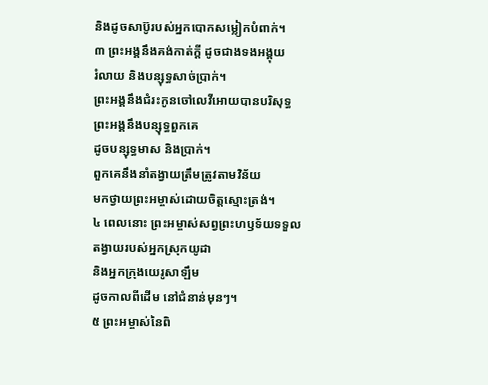និងដូចសាប៊ូរបស់អ្នកបោកសម្លៀកបំពាក់។
៣ ព្រះអង្គនឹងគង់កាត់ក្ដី ដូចជាងទងអង្គុយ
រំលាយ និងបន្សុទ្ធសាច់ប្រាក់។
ព្រះអង្គនឹងជំរះកូនចៅលេវីអោយបានបរិសុទ្ធ
ព្រះអង្គនឹងបន្សុទ្ធពួកគេ
ដូចបន្សុទ្ធមាស និងប្រាក់។
ពួកគេនឹងនាំតង្វាយត្រឹមត្រូវតាមវិន័យ
មកថ្វាយព្រះអម្ចាស់ដោយចិត្តស្មោះត្រង់។
៤ ពេលនោះ ព្រះអម្ចាស់សព្វព្រះហឫទ័យទទួល
តង្វាយរបស់អ្នកស្រុកយូដា
និងអ្នកក្រុងយេរូសាឡឹម
ដូចកាលពីដើម នៅជំនាន់មុនៗ។
៥ ព្រះអម្ចាស់នៃពិ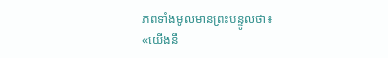ភពទាំងមូលមានព្រះបន្ទូលថា៖
«យើងនឹ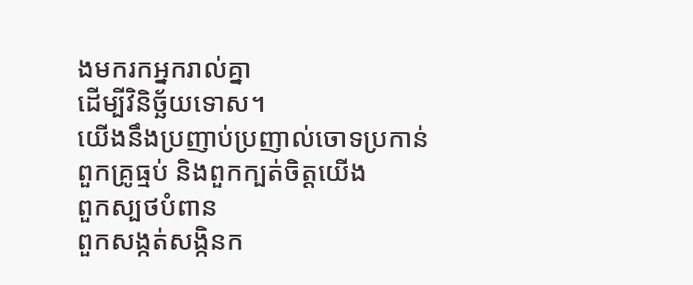ងមករកអ្នករាល់គ្នា
ដើម្បីវិនិច្ឆ័យទោស។
យើងនឹងប្រញាប់ប្រញាល់ចោទប្រកាន់
ពួកគ្រូធ្មប់ និងពួកក្បត់ចិត្តយើង
ពួកស្បថបំពាន
ពួកសង្កត់សង្កិនក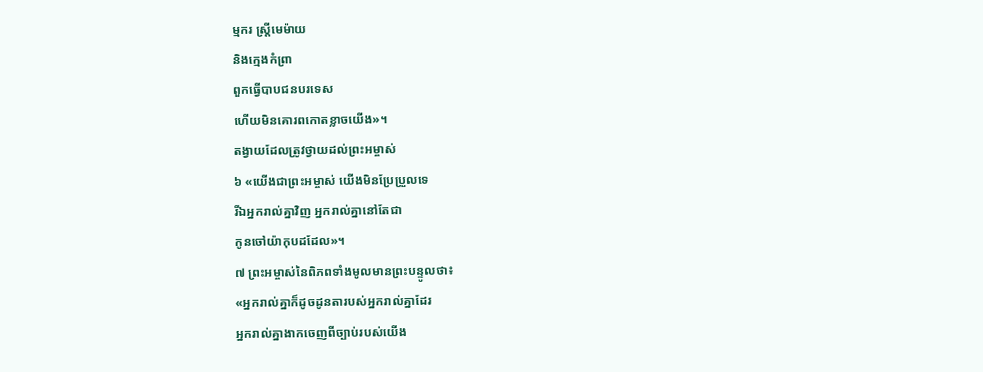ម្មករ ស្ត្រីមេម៉ាយ
និងក្មេងកំព្រា
ពួកធ្វើបាបជនបរទេស
ហើយមិនគោរពកោតខ្លាចយើង»។
តង្វាយដែលត្រូវថ្វាយដល់ព្រះអម្ចាស់
៦ «យើងជាព្រះអម្ចាស់ យើងមិនប្រែប្រួលទេ
រីឯអ្នករាល់គ្នាវិញ អ្នករាល់គ្នានៅតែជា
កូនចៅយ៉ាកុបដដែល»។
៧ ព្រះអម្ចាស់នៃពិភពទាំងមូលមានព្រះបន្ទូលថា៖
«អ្នករាល់គ្នាក៏ដូចដូនតារបស់អ្នករាល់គ្នាដែរ
អ្នករាល់គ្នាងាកចេញពីច្បាប់របស់យើង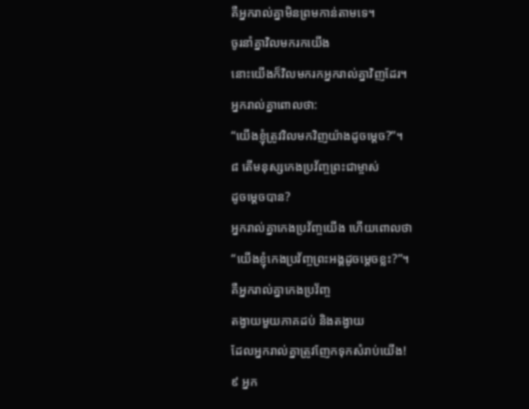គឺអ្នករាល់គ្នាមិនព្រមកាន់តាមទេ។
ចូរនាំគ្នាវិលមករកយើង
នោះយើងក៏វិលមករកអ្នករាល់គ្នាវិញដែរ។
អ្នករាល់គ្នាពោលថា:
“យើងខ្ញុំត្រូវវិលមកវិញយ៉ាងដូចម្ដេច?”។
៨ តើមនុស្សកេងប្រវ័ញ្ចព្រះជាម្ចាស់
ដូចម្ដេចបាន?
អ្នករាល់គ្នាកេងប្រវ័ញ្ចយើង ហើយពោលថា
“យើងខ្ញុំកេងប្រវ័ញ្ចព្រះអង្គដូចម្ដេចខ្លះ?”។
គឺអ្នករាល់គ្នាកេងប្រវ័ញ្ច
តង្វាយមួយភាគដប់ និងតង្វាយ
ដែលអ្នករាល់គ្នាត្រូវញែកទុកសំរាប់យើង!
៩ អ្នក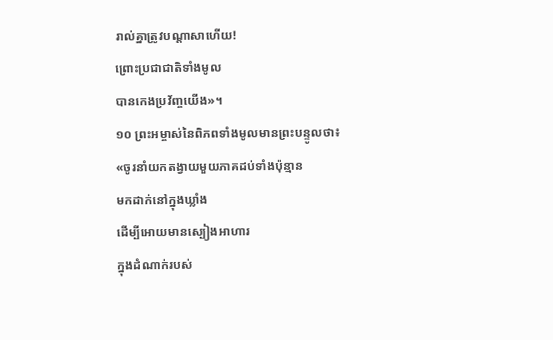រាល់គ្នាត្រូវបណ្ដាសាហើយ!
ព្រោះប្រជាជាតិទាំងមូល
បានកេងប្រវ័ញ្ចយើង»។
១០ ព្រះអម្ចាស់នៃពិភពទាំងមូលមានព្រះបន្ទូលថា៖
«ចូរនាំយកតង្វាយមួយភាគដប់ទាំងប៉ុន្មាន
មកដាក់នៅក្នុងឃ្លាំង
ដើម្បីអោយមានស្បៀងអាហារ
ក្នុងដំណាក់របស់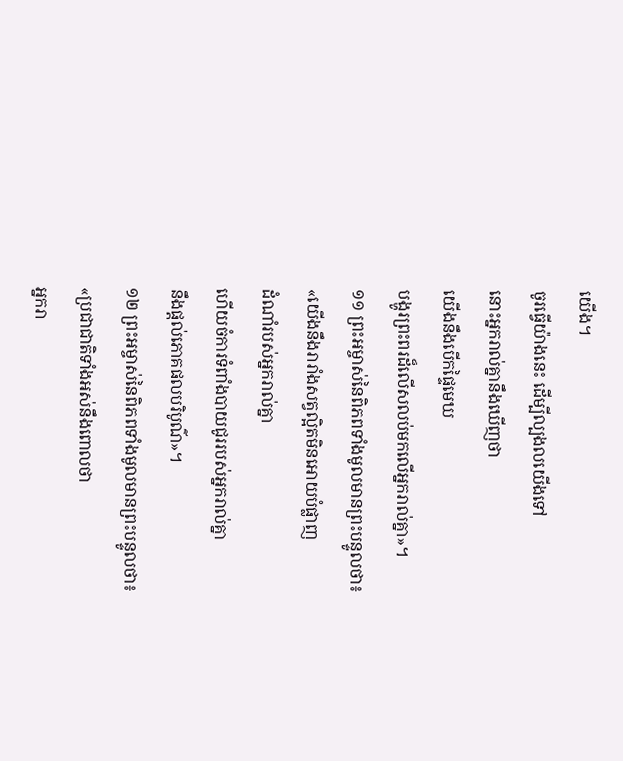យើង។
ចូរធ្វើយ៉ាងនេះ ដើម្បីល្បងលយើងទៅ
នោះអ្នករាល់គ្នានឹងឃើញថា
យើងនឹងបើកផ្ទៃមេឃ
បង្ហូរព្រះពរដ៏លើសលប់មកលើអ្នករាល់គ្នា»។
១១ ព្រះអម្ចាស់នៃពិភពទាំងមូលមានព្រះបន្ទូលថា៖
«យើងនឹងរារាំងសត្វល្អិតមិនអោយបំផ្លាញ
ដំណាំរបស់អ្នករាល់គ្នា
ហើយចំការទំពាំងបាយជូររបស់អ្នករាល់គ្នា
នឹងផ្ដល់ភោគផលបរិបូណ៌»។
១២ ព្រះអម្ចាស់នៃពិភពទាំងមូលមានព្រះបន្ទូលថា៖
«ប្រជាជាតិទាំងអស់នឹងពោលថា
អ្នករា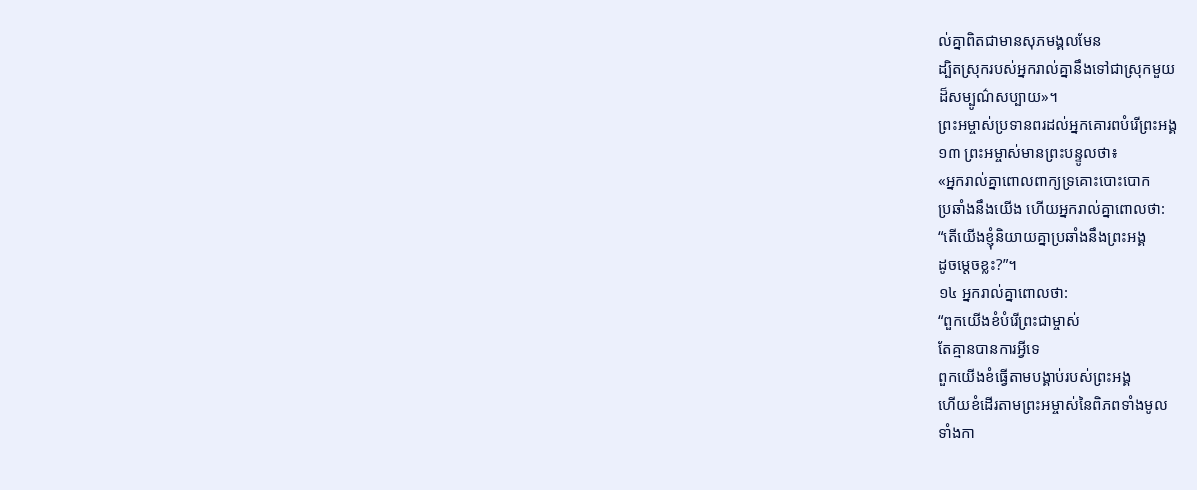ល់គ្នាពិតជាមានសុភមង្គលមែន
ដ្បិតស្រុករបស់អ្នករាល់គ្នានឹងទៅជាស្រុកមួយ
ដ៏សម្បូណ៌សប្បាយ»។
ព្រះអម្ចាស់ប្រទានពរដល់អ្នកគោរពបំរើព្រះអង្គ
១៣ ព្រះអម្ចាស់មានព្រះបន្ទូលថា៖
«អ្នករាល់គ្នាពោលពាក្យទ្រគោះបោះបោក
ប្រឆាំងនឹងយើង ហើយអ្នករាល់គ្នាពោលថា:
“តើយើងខ្ញុំនិយាយគ្នាប្រឆាំងនឹងព្រះអង្គ
ដូចម្ដេចខ្លះ?”។
១៤ អ្នករាល់គ្នាពោលថា:
“ពួកយើងខំបំរើព្រះជាម្ចាស់
តែគ្មានបានការអ្វីទេ
ពួកយើងខំធ្វើតាមបង្គាប់របស់ព្រះអង្គ
ហើយខំដើរតាមព្រះអម្ចាស់នៃពិភពទាំងមូល
ទាំងកា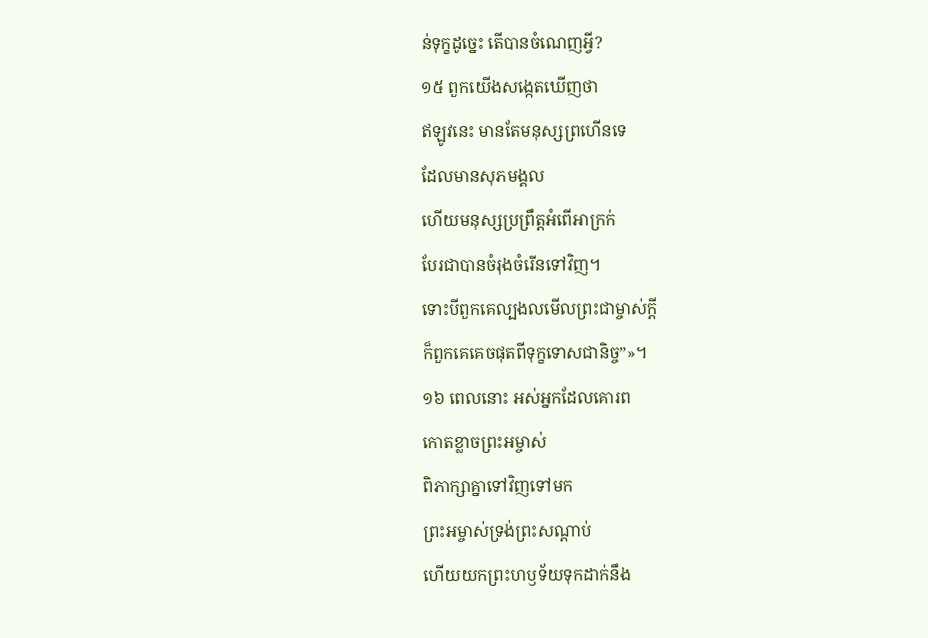ន់ទុក្ខដូច្នេះ តើបានចំណេញអ្វី?
១៥ ពួកយើងសង្កេតឃើញថា
ឥឡូវនេះ មានតែមនុស្សព្រហើនទេ
ដែលមានសុភមង្គល
ហើយមនុស្សប្រព្រឹត្តអំពើអាក្រក់
បែរជាបានចំរុងចំរើនទៅវិញ។
ទោះបីពួកគេល្បងលមើលព្រះជាម្ចាស់ក្ដី
ក៏ពួកគេគេចផុតពីទុក្ខទោសជានិច្ច”»។
១៦ ពេលនោះ អស់អ្នកដែលគោរព
កោតខ្លាចព្រះអម្ចាស់
ពិភាក្សាគ្នាទៅវិញទៅមក
ព្រះអម្ចាស់ទ្រង់ព្រះសណ្ដាប់
ហើយយកព្រះហឫទ័យទុកដាក់នឹង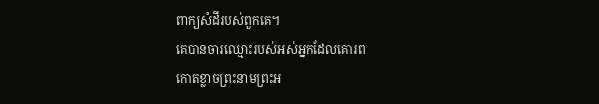ពាក្យសំដីរបស់ពួកគេ។
គេបានចារឈ្មោះរបស់អស់អ្នកដែលគោរព
កោតខ្លាចព្រះនាមព្រះអ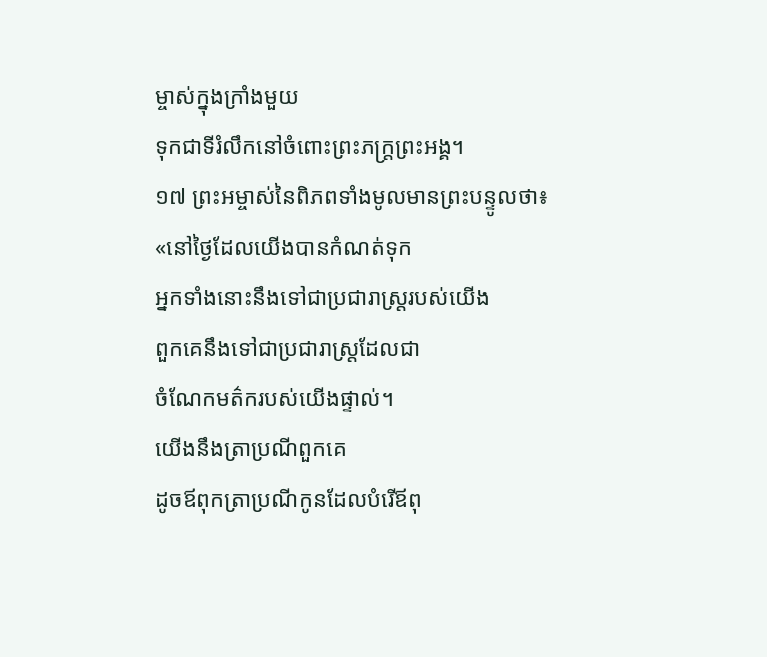ម្ចាស់ក្នុងក្រាំងមួយ
ទុកជាទីរំលឹកនៅចំពោះព្រះភក្ត្រព្រះអង្គ។
១៧ ព្រះអម្ចាស់នៃពិភពទាំងមូលមានព្រះបន្ទូលថា៖
«នៅថ្ងៃដែលយើងបានកំណត់ទុក
អ្នកទាំងនោះនឹងទៅជាប្រជារាស្ត្ររបស់យើង
ពួកគេនឹងទៅជាប្រជារាស្ត្រដែលជា
ចំណែកមត៌ករបស់យើងផ្ទាល់។
យើងនឹងត្រាប្រណីពួកគេ
ដូចឪពុកត្រាប្រណីកូនដែលបំរើឪពុ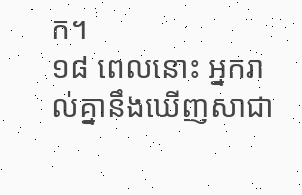ក។
១៨ ពេលនោះ អ្នករាល់គ្នានឹងឃើញសាជា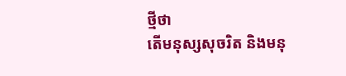ថ្មីថា
តើមនុស្សសុចរិត និងមនុ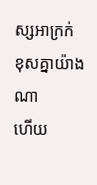ស្សអាក្រក់
ខុសគ្នាយ៉ាងណា
ហើយ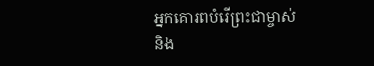អ្នកគោរពបំរើព្រះជាម្ចាស់
និង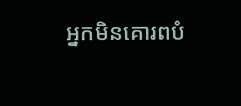អ្នកមិនគោរពបំ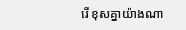រើ ខុសគ្នាយ៉ាងណា